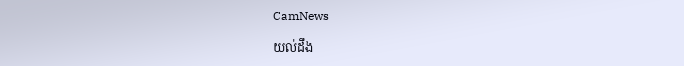CamNews

យល់ដឹង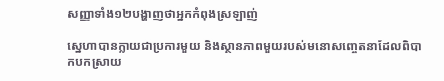សញ្ញាទាំង១២បង្ហាញថាអ្នកកំពុងស្រឡាញ់

ស្នេហាបានក្លាយជាប្រការមួយ និងស្ថានភាពមួយរបស់មនោសញ្ចេតនាដែលពិបាកបកស្រាយ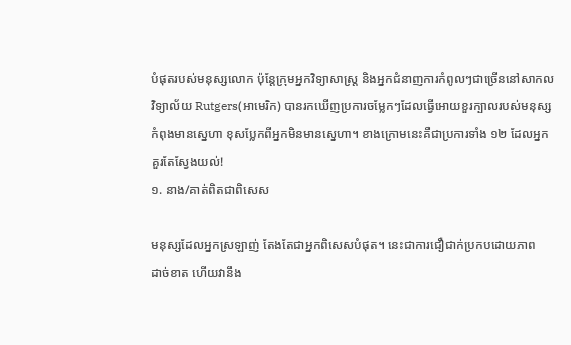បំផុតរបស់មនុស្សលោក ប៉ុន្ដែក្រុមអ្នកវិទ្យាសាស្ដ្រ និងអ្នកជំនាញការកំពូលៗជាច្រើននៅសាកល
វិទ្យាល័យ Rutgers(អាមេរិក) បានរកឃើញប្រការចម្លែកៗដែលធ្វើអោយខួរក្បាលរបស់មនុស្ស
កំពុងមានស្នេហា ខុសប្លែកពីអ្នកមិនមានស្នេហា។ ខាងក្រោមនេះគឺជាប្រការទាំង ១២ ដែលអ្នក
គួរតែស្វែងយល់!
១. នាង/គាត់ពិតជាពិសេស

មនុស្សដែលអ្នកស្រឡាញ់ តែងតែជាអ្នកពិសេសបំផុត។ នេះជាការជឿជាក់ប្រកបដោយភាព
ដាច់ខាត ហើយវានឹង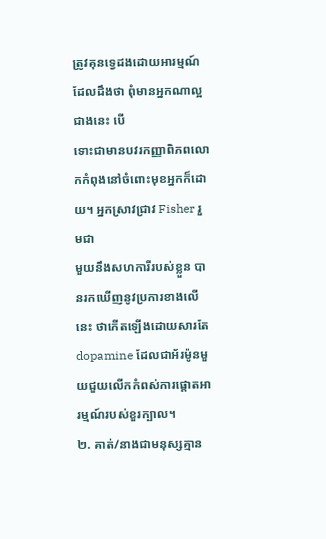ត្រូវគុនទ្វេដងដោយអារម្មណ៍ដែលដឹងថា ពុំមានអ្នកណាល្អជាងនេះ បើ
ទោះជាមានបវរកញ្ញាពិភពលោកកំពុងនៅចំពោះមុខអ្នកក៏ដោយ។ អ្នកស្រាវជ្រាវ Fisher រួមជា
មួយនឹងសហការីរបស់ខ្លួន បានរកឃើញនូវប្រការខាងលើនេះ ថាកើតឡើងដោយសារតែ
dopamine ដែលជាអ័រម៉ូនមួយជួយលើកកំពស់ការផ្ដោតអារម្មណ៍របស់ខួរក្បាល។
២. គាត់/នាងជាមនុស្សគ្មាន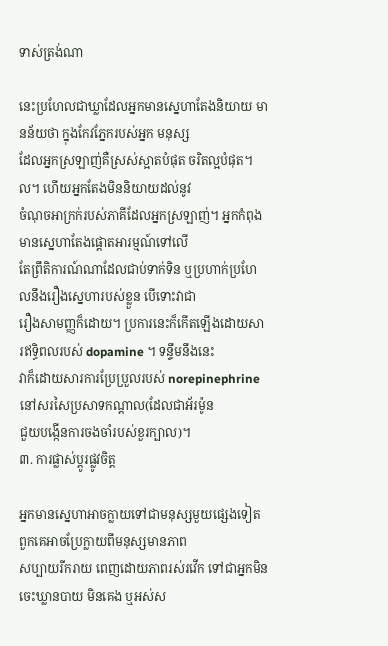ទាស់ត្រង់ណា

នេះប្រហែលជាឃ្លាដែលអ្នកមានស្នេហាតែងនិយាយ មានន័យថា ក្នុងកែវភ្នែករបស់អ្នក មនុស្ស
ដែលអ្នកស្រឡាញ់គឺស្រស់ស្អាតបំផុត ចរិតល្អបំផុត។ល។ ហើយអ្នកតែងមិននិយាយដល់នូវ
ចំណុចអាក្រក់របស់ភាគីដែលអ្នកស្រឡាញ់។ អ្នកកំពុងមានស្នេហាតែងផ្ដោតអារម្មណ៍ទៅលើ
តែព្រឹតិការណ៍ណាដែលជាប់ទាក់ទិន ឬប្រហាក់ប្រហែលនឹងរឿងស្នេហារបស់ខ្លួន បើទោះវាជា
រឿងសាមញ្ញក៏ដោយ។ ប្រការនេះក៏កើតឡើងដោយសារឥទ្ធិពលរបស់ dopamine ។ ទន្ទឹមនឹងនេះ
វាក៏ដោយសារការប្រែប្រួលរបស់ norepinephrine នៅសរសៃប្រសាទកណ្ដាល(ដែលជាអ័រម៉ូន
ជួយបង្កើនការចងចាំរបស់ខួរក្បាល)។
៣. ការផ្លាស់ប្ដូរផ្លូវចិត្ត

អ្នកមានស្នេហាអាចក្លាយទៅជាមនុស្សមួយផ្សេងទៀត ពួកគេអាចប្រែក្លាយពីមនុស្សមានភាព
សប្បាយរីករាយ ពេញដោយភាពរស់រវើក ទៅជាអ្នកមិនចេះឃ្លានបាយ មិនគេង ឬអស់ស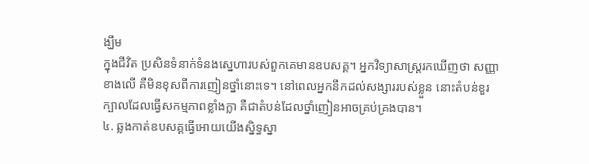ង្ឃឹម
ក្នុងជីវិត ប្រសិនទំនាក់ទំនងស្នេហារបស់ពួកគេមានឧបសគ្គ។ អ្នកវិទ្យាសាស្ដ្ររកឃើញថា សញ្ញា
ខាងលើ គឺមិនខុសពីការញៀនថ្នាំនោះទេ។ នៅពេលអ្នកនឹកដល់សង្សាររបស់ខ្លួន នោះតំបន់ខួរ
ក្បាលដែលធ្វើសកម្មភាពខ្លាំងក្លា គឺជាតំបន់ដែលថ្នាំញៀនអាចគ្រប់គ្រងបាន។
៤. ឆ្លងកាត់ឧបសគ្គធ្វើអោយយើងស្និទ្ធស្នា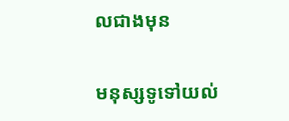លជាងមុន

មនុស្សទូទៅយល់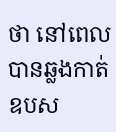ថា នៅពេលបានឆ្លងកាត់ឧបស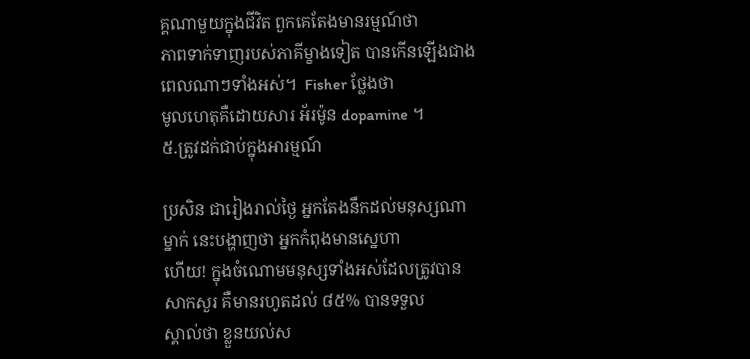គ្គណាមួយក្នុងជីវិត ពួកគេតែងមានរម្មណ៍ថា
ភាពទាក់ទាញរបស់ភាគីម្ខាងទៀត បានកើនឡើងជាងពេលណាៗទាំងអស់។  Fisher ថ្លែងថា
មូលហេតុគឺដោយសារ អ័រម៉ូន dopamine ។
៥.ត្រូវដក់ជាប់ក្នុងអារម្មណ៍

ប្រសិន ជារៀងរាល់ថ្ងៃ អ្នកតែងនឹកដល់មនុស្សណាម្នាក់ នេះបង្ហាញថា អ្នកកំពុងមានស្នេហា
ហើយ! ក្នុងចំណោមមនុស្សទាំងអស់ដែលត្រូវបានសាកសួរ គឺមានរហូតដល់ ៨៥% បានទទួល
ស្គាល់ថា ខ្លួនយល់ស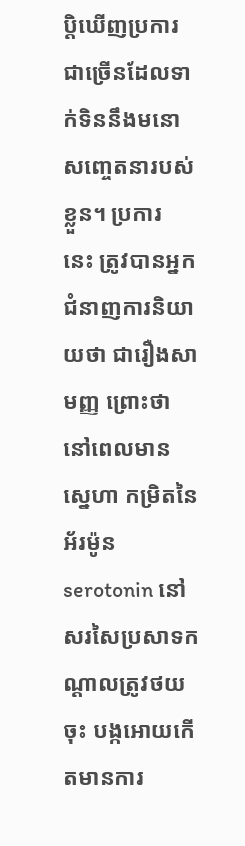ប្ដិឃើញប្រការជាច្រើនដែលទាក់ទិននឹងមនោសញ្ចេតនារបស់ខ្លួន។ ប្រការ
នេះ ត្រូវបានអ្នកជំនាញការនិយាយថា ជារឿងសាមញ្ញ ព្រោះថា នៅពេលមានស្នេហា កម្រិតនៃ
អ័រម៉ូន serotonin នៅសរសៃប្រសាទកណ្ដាលត្រូវថយចុះ បង្កអោយកើតមានការ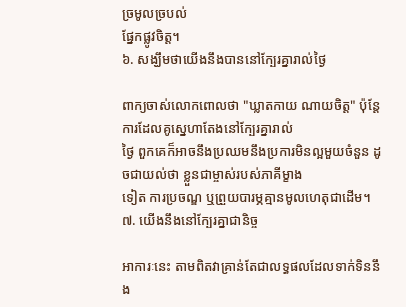ច្រមូលច្របល់
ផ្នែកផ្លូវចិត្ត។
៦. សង្ឃឹមថាយើងនឹងបាននៅក្បែរគ្នារាល់ថ្ងៃ

ពាក្យចាស់លោកពោលថា "ឃ្លាតកាយ ណាយចិត្ត" ប៉ុន្ដែ ការដែលគូស្នេហាតែងនៅក្បែរគ្នារាល់
ថ្ងៃ ពួកគេក៏អាចនឹងប្រឈមនឹងប្រការមិនល្អមួយចំនួន ដូចជាយល់ថា ខ្លួនជាម្ចាស់របស់ភាគីម្ខាង
ទៀត ការប្រចណ្ឌ ឬព្រួយបារម្ភគ្មានមូលហេតុជាដើម។
៧. យើងនឹងនៅក្បែរគ្នាជានិច្ច

អាការៈនេះ តាមពិតវាគ្រាន់តែជាលទ្ធផលដែលទាក់ទិននឹង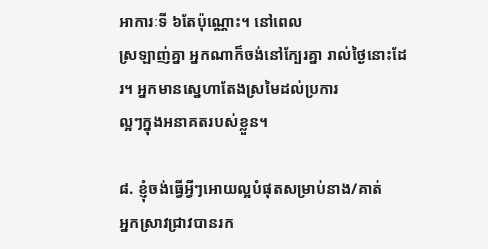អាការៈទី ៦តែប៉ុណ្ណោះ។ នៅពេល
ស្រឡាញ់គ្នា អ្នកណាក៏ចង់នៅក្បែរគ្នា រាល់ថ្ងៃនោះដែរ។ អ្នកមានស្នេហាតែងស្រមៃដល់ប្រការ
ល្អៗក្នុងអនាគតរបស់ខ្លួន។

៨. ខ្ញុំចង់ធ្វើអ្វីៗអោយល្អបំផុតសម្រាប់នាង/គាត់
អ្នកស្រាវជ្រាវបានរក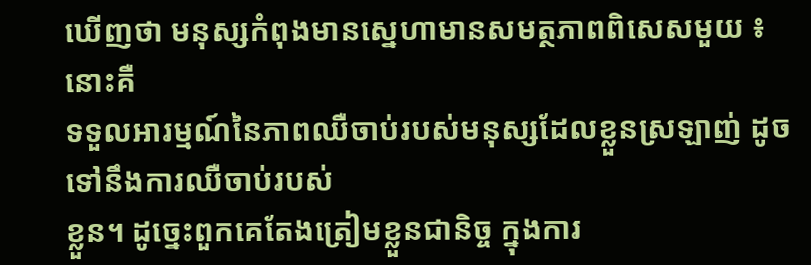ឃើញថា មនុស្សកំពុងមានស្នេហាមានសមត្ថភាពពិសេសមួយ ៖ នោះគឺ
ទទួលអារម្មណ៍នៃភាពឈឺចាប់របស់មនុស្សដែលខ្លួនស្រឡាញ់ ដូចទៅនឹងការឈឺចាប់របស់
ខ្លួន។ ដូច្នេះពួកគេតែងត្រៀមខ្លួនជានិច្ច ក្នុងការ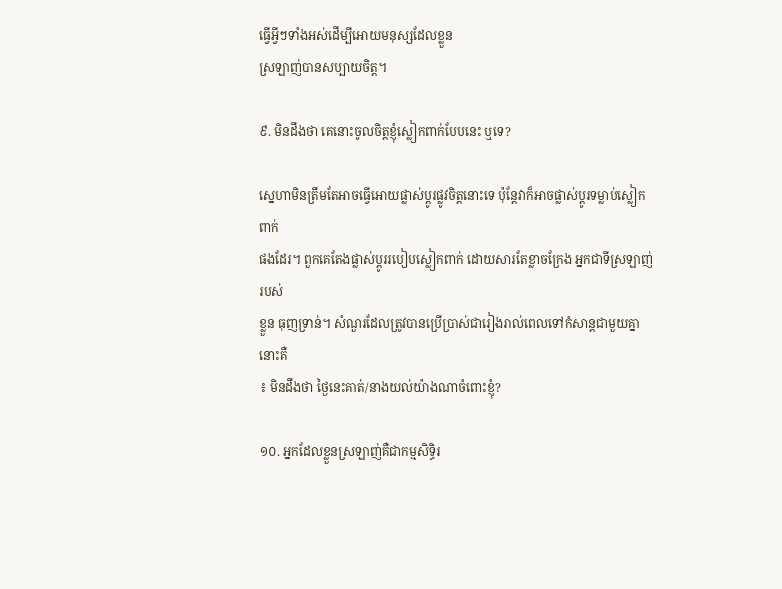ធ្វើអ្វីៗទាំងអស់ដើម្បីអោយមនុស្សដែលខ្លួន
ស្រឡាញ់បានសប្បាយចិត្ត។

៩. មិនដឹងថា គេនោះចូលចិត្តខ្ញុំស្លៀកពាក់បែបនេះ ឬទេ?

ស្នេហាមិនត្រឹមតែអាចធ្វើអោយផ្លាស់ប្ដូរផ្លូវចិត្តនោះទេ ប៉ុន្ដែវាក៏អាចផ្លាស់ប្ដូរទម្លាប់ស្លៀកពាក់
ផងដែរ។ ពួកគេតែងផ្លាស់ប្ដូររបៀបស្លៀកពាក់ ដោយសារតែខ្លាចក្រែង អ្នកជាទីស្រឡាញ់របស់
ខ្លួន ធុញទ្រាន់។ សំណួរដែលត្រូវបានប្រើប្រាស់ជារៀងរាល់ពេលទៅកំសាន្ដជាមួយគ្នានោះគឺ
៖ មិនដឹងថា ថ្ងៃនេះគាត់/នាងយល់យ៉ាងណាចំពោះខ្ញុំ?

១០. អ្នកដែលខ្លួនស្រឡាញ់គឺជាកម្មសិទ្ធិរ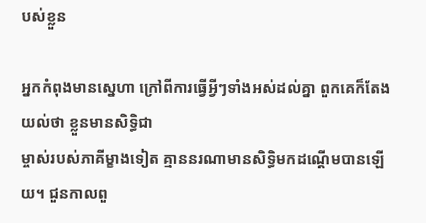បស់ខ្លួន

អ្នកកំពុងមានស្នេហា ក្រៅពីការធ្វើអ្វីៗទាំងអស់ដល់គ្នា ពួកគេក៏តែងយល់ថា ខ្លួនមានសិទ្ធិជា
ម្ចាស់របស់ភាគីម្ខាងទៀត គ្មាននរណាមានសិទ្ធិមកដណ្ដើមបានឡើយ។ ជួនកាលពួ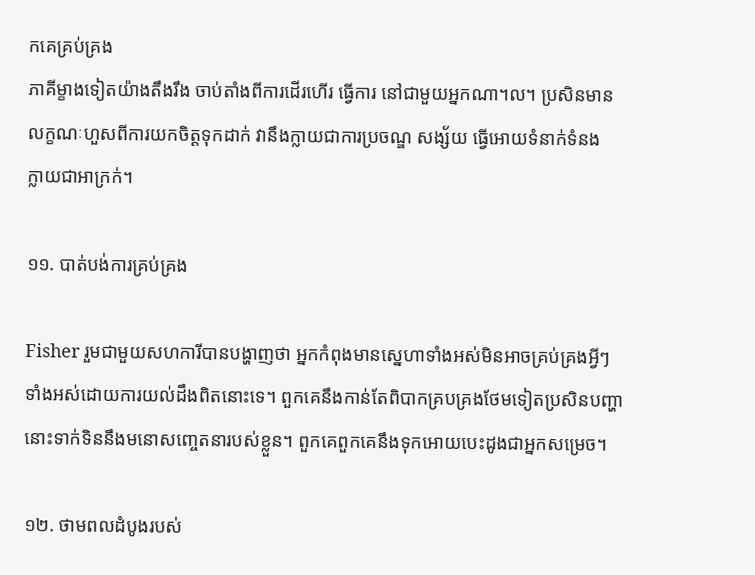កគេគ្រប់គ្រង
ភាគីម្ខាងទៀតយ៉ាងតឹងរឹង ចាប់តាំងពីការដើរហើរ ធ្វើការ នៅជាមួយអ្នកណា។ល។ ប្រសិនមាន
លក្ខណៈហួសពីការយកចិត្តទុកដាក់ វានឹងក្លាយជាការប្រចណ្ឌ សង្ស័យ ធ្វើអោយទំនាក់ទំនង
ក្លាយជាអាក្រក់។

១១. បាត់បង់ការគ្រប់គ្រង

Fisher រួមជាមួយសហការីបានបង្ហាញថា អ្នកកំពុងមានស្នេហាទាំងអស់មិនអាចគ្រប់គ្រងអ្វីៗ
ទាំងអស់ដោយការយល់ដឹងពិតនោះទេ។ ពួកគេនឹងកាន់តែពិបាកគ្របគ្រងថែមទៀតប្រសិនបញ្ហា
នោះទាក់ទិននឹងមនោសញ្ចេតនារបស់ខ្លួន។ ពួកគេពួកគេនឹងទុកអោយបេះដូងជាអ្នកសម្រេច។

១២. ថាមពលដំបូងរបស់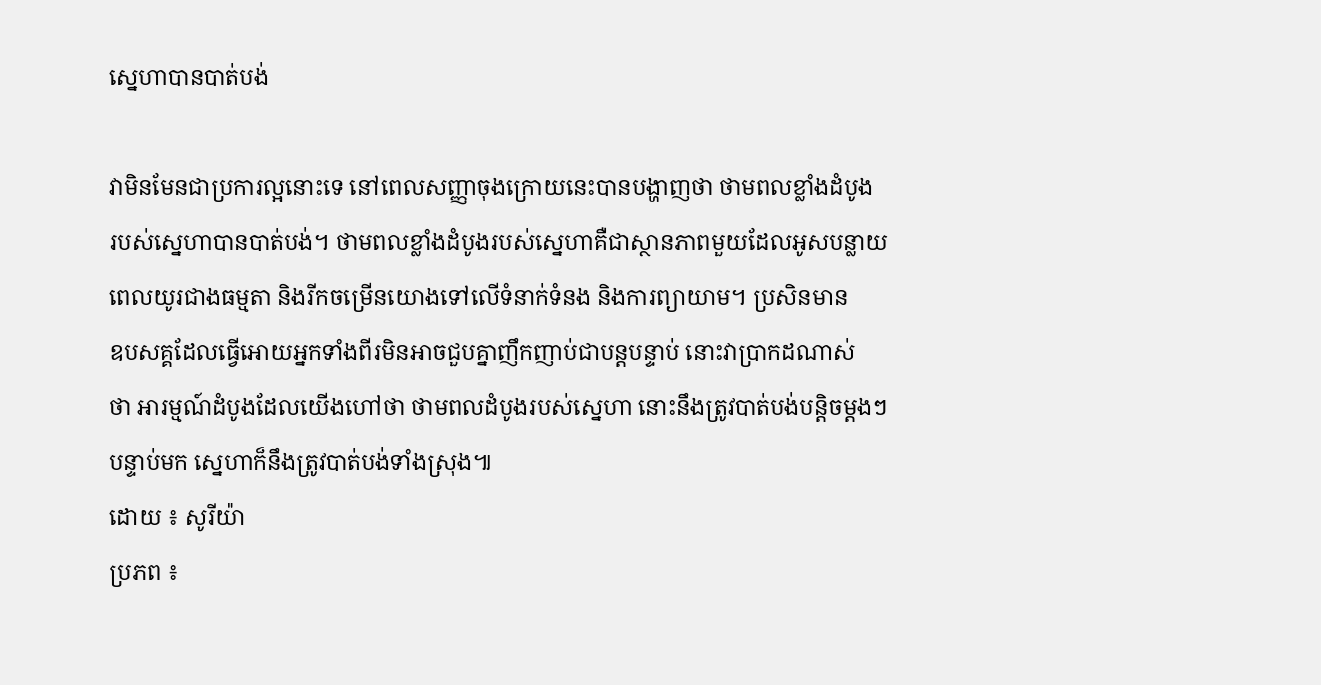ស្នេហាបានបាត់បង់

វាមិនមែនជាប្រការល្អនោះទេ នៅពេលសញ្ញាចុងក្រោយនេះបានបង្ហាញថា ថាមពលខ្លាំងដំបូង
របស់ស្នេហាបានបាត់បង់។ ថាមពលខ្លាំងដំបូងរបស់ស្នេហាគឺជាស្ថានភាពមួយដែលអូសបន្លាយ
ពេលយូរជាងធម្មតា និងរីកចម្រើនយោងទៅលើទំនាក់ទំនង និងការព្យាយាម។ ប្រសិនមាន
ឧបសគ្គដែលធ្វើអោយអ្នកទាំងពីរមិនអាចជួបគ្នាញឹកញាប់ជាបន្ដបន្ទាប់ នោះវាប្រាកដណាស់
ថា អារម្មណ៍ដំបូងដែលយើងហៅថា ថាមពលដំបូងរបស់ស្នេហា នោះនឹងត្រូវបាត់បង់បន្ដិចម្ដងៗ
បន្ទាប់មក ស្នេហាក៏នឹងត្រូវបាត់បង់ទាំងស្រុង៕
ដោយ ៖ សូរីយ៉ា
ប្រភព ៖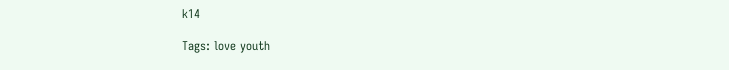k14

Tags: love youth